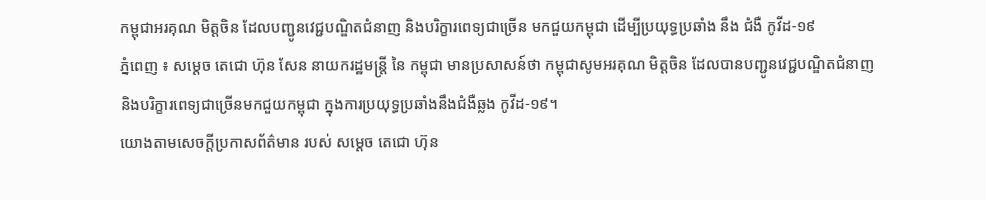កម្ពុជាអរគុណ មិត្តចិន ដែលបញ្ជូនវេជ្ជបណ្ឌិតជំនាញ និងបរិក្ខារពេទ្យជាច្រើន មកជួយកម្ពុជា ដេីម្បីប្រយុទ្ធប្រឆាំង នឹង ជំងឺ កូវីដ-១៩
ភ្នំពេញ ៖ សម្ដេច តេជោ ហ៊ុន សែន នាយករដ្ឋមន្ត្រី នៃ កម្ពុជា មានប្រសាសន៍ថា កម្ពុជាសូមអរគុណ មិត្តចិន ដែលបានបញ្ជូនវេជ្ជបណ្ឌិតជំនាញ និងបរិក្ខារពេទ្យជាច្រើនមកជួយកម្ពុជា ក្នុងការប្រយុទ្ធប្រឆាំងនឹងជំងឺឆ្លង កូវីដ-១៩។
យោងតាមសេចក្ដីប្រកាសព័ត៌មាន របស់ សម្តេច តេជោ ហ៊ុន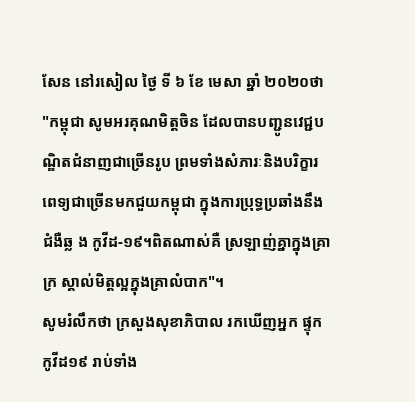សែន នៅរសៀល ថ្ងៃ ទី ៦ ខែ មេសា ឆ្នាំ ២០២០ថា "កម្ពុជា សូមអរគុណមិត្តចិន ដែលបានបញ្ជូនវេជ្ជបណ្ឌិតជំនាញជាច្រើនរូប ព្រមទាំងសំភារៈនិងបរិក្ខារពេទ្យជាច្រើនមកជួយកម្ពុជា ក្នុងការប្រុទ្ធប្រឆាំងនឹងជំងឺឆ្ល ង កូវីដ-១៩។ពិតណាស់គឺ ស្រឡាញ់គ្នាក្នុងគ្រាក្រ ស្គាល់មិត្តល្អក្នុងគ្រាលំបាក"។
សូមរំលឹកថា ក្រសួងសុខាភិបាល រកឃេីញអ្នក ផ្ទុកកូវីដ១៩ រាប់ទាំង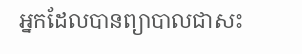អ្នកដែលបានព្យាបាលជាសះ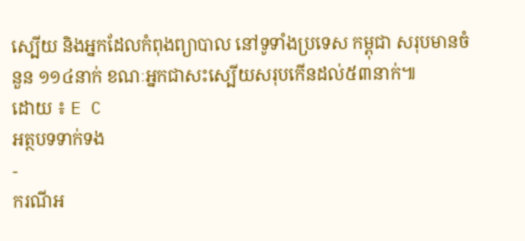ស្បើយ និងអ្នកដែលកំពុងព្យាបាល នៅទូទាំងប្រទេស កម្ពុជា សរុបមានចំនួន ១១៤នាក់ ខណៈអ្នកជាសះស្បើយសរុបកើនដល់៥៣នាក់៕
ដោយ ៖ E C
អត្ថបទទាក់ទង
-
ករណីអ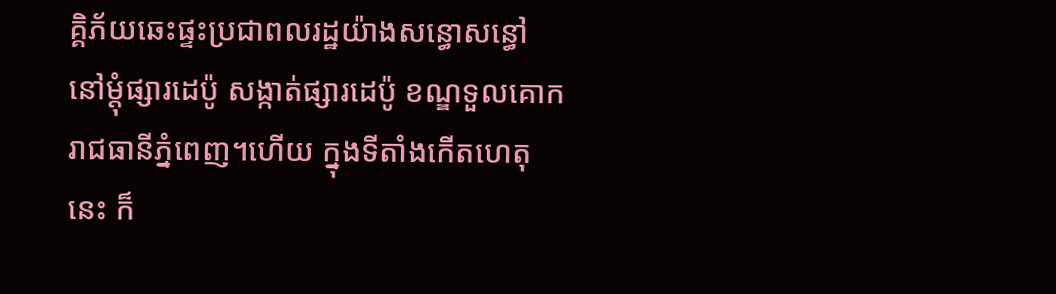គ្គិភ័យឆេះផ្ទះប្រជាពលរដ្ឋយ៉ាងសន្ធោសន្ធៅ នៅម្ដុំផ្សារដេប៉ូ សង្កាត់ផ្សារដេប៉ូ ខណ្ឌទួលគោក រាជធានីភ្នំពេញ។ហើយ ក្នុងទីតាំងកើតហេតុនេះ ក៏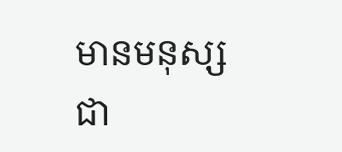មានមនុស្សជា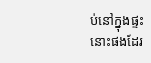ប់នៅក្នុងផ្ទះនោះផងដែរ